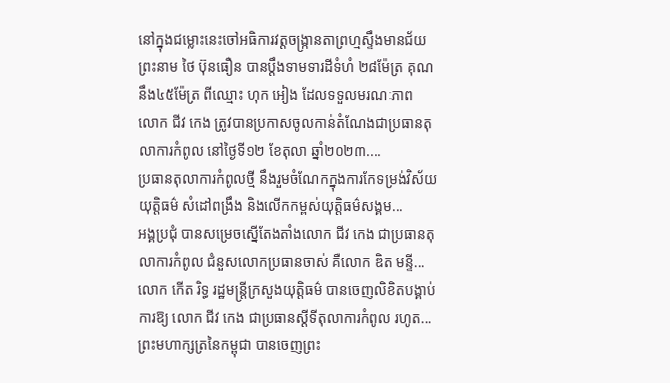នៅក្នុងជម្លោះនេះចៅអធិការវត្តចង្ក្រានតាព្រហ្មស្ទឹងមានជ័យព្រះនាម ថៃ ប៊ុនធឿន បានប្ដឹងទាមទារដីទំហំ ២៨ម៉ែត្រ គុណនឹង៤៥ម៉ែត្រ ពីឈ្មោះ ហុក អៀង ដែលទទួលមរណៈភាព
លោក ជីវ កេង ត្រូវបានប្រកាសចូលកាន់តំណែងជាប្រធានតុលាការកំពូល នៅថ្ងៃទី១២ ខែតុលា ឆ្នាំ២០២៣....
ប្រធានតុលាការកំពូលថ្មី នឹងរួមចំណែកក្នុងការកែទម្រង់វិស័យយុត្តិធម៌ សំដៅពង្រឹង និងលើកកម្ពស់យុត្តិធម៌សង្គម...
អង្គប្រជុំ បានសម្រេចស្នើតែងតាំងលោក ជីវ កេង ជាប្រធានតុលាការកំពូល ជំនួសលោកប្រធានចាស់ គឺលោក ឌិត មន្ទី...
លោក កើត រិទ្ធ រដ្ឋមន្រ្តីក្រសួងយុត្តិធម៌ បានចេញលិខិតបង្គាប់ការឱ្យ លោក ជីវ កេង ជាប្រធានស្ដីទីតុលាការកំពូល រហូត...
ព្រះមហាក្សត្រនៃកម្ពុជា បានចេញព្រះ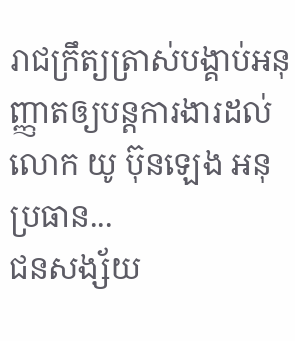រាជក្រឹត្យត្រាស់បង្គាប់អនុញ្ញាតឲ្យបន្តការងារដល់លោក យូ ប៊ុនឡេង អនុប្រធាន...
ជនសង្ស័យ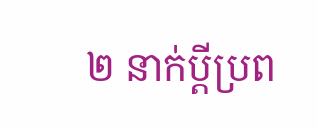២ នាក់ប្ដីប្រព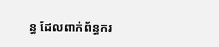ន្ធ ដែលពាក់ព័ន្ធករ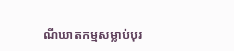ណីឃាតកម្មសម្លាប់បុរ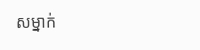សម្នាក់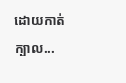ដោយកាត់ក្បាល...